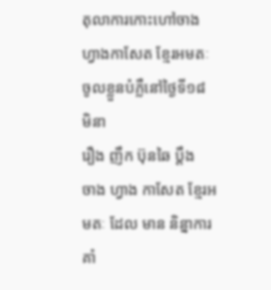តុលាការកោះហៅចាងហ្វាងកាសែត ខ្មែរអមតៈ
ចូលខ្លួនបំភ្លឺនៅថ្ងៃទី១៨ មិនា
រឿង ញឹក ប៊ុនឆៃ ប្តឹង
ចាង ហ្វាង កាសែត ខ្មែរអមតៈ ដែល មាន និន្នាការ គាំ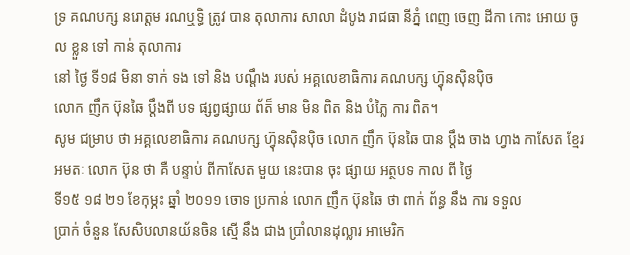ទ្រ គណបក្ស នរោត្តម រណឬទ្ធិ ត្រូវ បាន តុលាការ សាលា ដំបូង រាជធា នីភ្នំ ពេញ ចេញ ដីកា កោះ អោយ ចូល ខ្លួន ទៅ កាន់ តុលាការ
នៅ ថ្ងៃ ទី១៨ មិនា ទាក់ ទង ទៅ និង បណ្តឹង របស់ អគ្គលេខាធិការ គណបក្ស ហ្វ៊ុនស៊ិនប៉ិច
លោក ញឹក ប៊ុនឆៃ ប្តឹងពី បទ ផ្សព្វផ្សាយ ព័ត៏ មាន មិន ពិត និង បំភ្លៃ ការ ពិត។
សូម ជម្រាប ថា អគ្គលេខាធិការ គណបក្ស ហ្វ៊ុនស៊ិនប៉ិច លោក ញឹក ប៊ុនឆៃ បាន ប្តឹង ចាង ហ្វាង កាសែត ខ្មែរអមតៈ លោក ប៊ុន ថា គឺ បន្ទាប់ ពីកាសែត មួយ នេះបាន ចុះ ផ្សាយ អត្ថបទ កាល ពី ថ្ងៃ
ទី១៥ ១៨ ២១ ខែកុម្ភះ ឆ្នាំ ២០១១ ចោទ ប្រកាន់ លោក ញឹក ប៊ុនឆៃ ថា ពាក់ ព័ន្ធ នឹង ការ ទទួល
បា្រក់ ចំនួន សែសិបលានយ័នចិន ស្មើ នឹង ជាង ប្រាំលានដុល្លារ អាមេរិក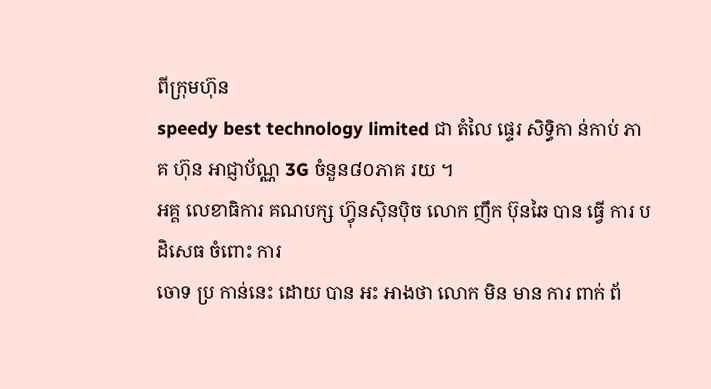ពីក្រុមហ៊ុន
speedy best technology limited ជា តំលៃ ផ្ទេរ សិទ្ធិកា ន់កាប់ ភាគ ហ៊ុន អាជ្ញាប័ណ្ណ 3G ចំនួន៨០ភាគ រយ ។
អគ្គ លេខាធិការ គណបក្ស ហ្វ៊ុនស៊ិនប៉ិច លោក ញឹក ប៊ុនឆៃ បាន ធ្វើ ការ បដិសេធ ចំពោះ ការ
ចោទ ប្រ កាន់នេះ ដោយ បាន អះ អាងថា លោក មិន មាន ការ ពាក់ ព័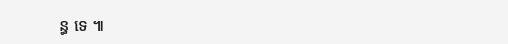ន្ធ ទេ ៕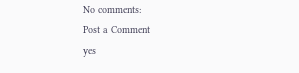No comments:
Post a Comment
yes